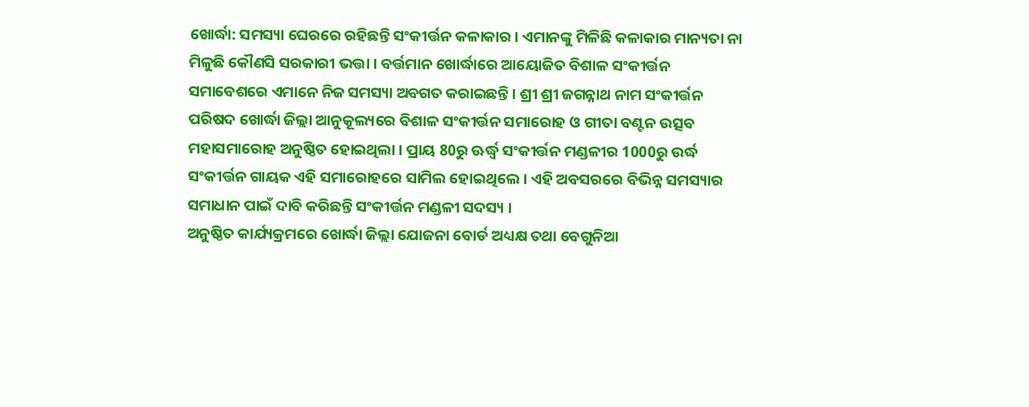ଖୋର୍ଦ୍ଧା: ସମସ୍ୟା ଘେରରେ ରହିଛନ୍ତି ସଂକୀର୍ତ୍ତନ କଳାକାର । ଏମାନଙ୍କୁ ମିଳିଛି କଳାକାର ମାନ୍ୟତା ନା ମିଳୁଛି କୌଣସି ସରକାରୀ ଭତ୍ତା । ବର୍ତ୍ତମାନ ଖୋର୍ଦ୍ଧାରେ ଆୟୋଜିତ ବିଶାଳ ସଂକୀର୍ତ୍ତନ ସମାବେଶରେ ଏମାନେ ନିଜ ସମସ୍ୟା ଅବଗତ କରାଇଛନ୍ତି । ଶ୍ରୀ ଶ୍ରୀ ଜଗନ୍ନାଥ ନାମ ସଂକୀର୍ତ୍ତନ ପରିଷଦ ଖୋର୍ଦ୍ଧା ଜିଲ୍ଲା ଆନୁକୂଲ୍ୟରେ ବିଶାଳ ସଂକୀର୍ତ୍ତନ ସମାରୋହ ଓ ଗୀତା ବଣ୍ଟନ ଉତ୍ସବ ମହାସମାରୋହ ଅନୁଷ୍ଠିତ ହୋଇଥିଲା । ପ୍ରାୟ 80ରୁ ଊର୍ଦ୍ଧ୍ବ ସଂକୀର୍ତ୍ତନ ମଣ୍ଡଳୀର 1000ରୁ ଉର୍ଦ୍ଧ ସଂକୀର୍ତ୍ତନ ଗାୟକ ଏହି ସମାରୋହରେ ସାମିଲ ହୋଇଥିଲେ । ଏହି ଅବସରରେ ବିଭିନ୍ନ ସମସ୍ୟାର ସମାଧାନ ପାଇଁ ଦାବି କରିଛନ୍ତି ସଂକୀର୍ତ୍ତନ ମଣ୍ଡଳୀ ସଦସ୍ୟ ।
ଅନୁଷ୍ଠିତ କାର୍ଯ୍ୟକ୍ରମରେ ଖୋର୍ଦ୍ଧା ଜିଲ୍ଲା ଯୋଜନା ବୋର୍ଡ ଅଧ୍ୟକ୍ଷ ତଥା ବେଗୁନିଆ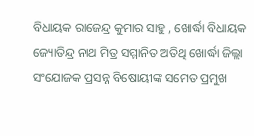ବିଧାୟକ ରାଜେନ୍ଦ୍ର କୁମାର ସାହୁ , ଖୋର୍ଦ୍ଧା ବିଧାୟକ ଜ୍ୟୋତିନ୍ଦ୍ର ନାଥ ମିତ୍ର ସମ୍ମାନିତ ଅତିଥି ଖୋର୍ଦ୍ଧା ଜିଲ୍ଲା ସଂଯୋଜକ ପ୍ରସନ୍ନ ବିଷୋୟୀଙ୍କ ସମେତ ପ୍ରମୁଖ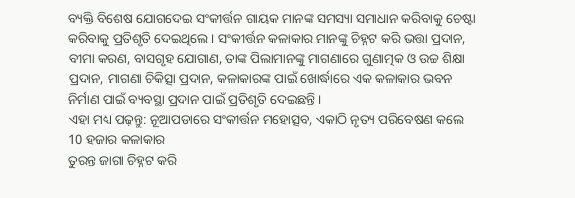ବ୍ୟକ୍ତି ବିଶେଷ ଯୋଗଦେଇ ସଂକୀର୍ତ୍ତନ ଗାୟକ ମାନଙ୍କ ସମସ୍ୟା ସମାଧାନ କରିବାକୁ ଚେଷ୍ଟା କରିବାକୁ ପ୍ରତିଶୃତି ଦେଇଥିଲେ । ସଂକୀର୍ତ୍ତନ କଳାକାର ମାନଙ୍କୁ ଚିହ୍ନଟ କରି ଭତ୍ତା ପ୍ରଦାନ, ବୀମା କରଣ, ବାସଗୃହ ଯୋଗାଣ, ତାଙ୍କ ପିଲାମାନଙ୍କୁ ମାଗଣାରେ ଗୁଣାତ୍ମକ ଓ ଉଚ୍ଚ ଶିକ୍ଷା ପ୍ରଦାନ, ମାଗଣା ଚିକିତ୍ସା ପ୍ରଦାନ, କଳାକାରଙ୍କ ପାଇଁ ଖୋର୍ଦ୍ଧାରେ ଏକ କଳାକାର ଭବନ ନିର୍ମାଣ ପାଇଁ ବ୍ୟବସ୍ଥା ପ୍ରଦାନ ପାଇଁ ପ୍ରତିଶୃତି ଦେଇଛନ୍ତି ।
ଏହା ମଧ୍ୟ ପଢ଼ନ୍ତୁ: ନୂଆପଡାରେ ସଂକୀର୍ତ୍ତନ ମହୋତ୍ସବ, ଏକାଠି ନୃତ୍ୟ ପରିବେଷଣ କଲେ 10 ହଜାର କଳାକାର
ତୁରନ୍ତ ଜାଗା ଚିହ୍ନଟ କରି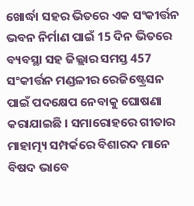ଖୋର୍ଦ୍ଧା ସହର ଭିତରେ ଏକ ସଂକୀର୍ତ୍ତନ ଭବନ ନିର୍ମାଣ ପାଇଁ 15 ଦିନ ଭିତରେ ବ୍ୟବସ୍ଥା ସହ ଜିଲ୍ଲାର ସମସ୍ତ 457 ସଂକୀର୍ତ୍ତନ ମଣ୍ଡଳୀର ରେଜିଷ୍ଟ୍ରେସନ ପାଇଁ ପଦକ୍ଷେପ ନେବାକୁ ଘୋଷଣା କରାଯାଇଛି । ସମାରୋହରେ ଗୀତାର ମାହାତ୍ମ୍ୟ ସମ୍ପର୍କରେ ବିଶାରଦ ମାନେ ବିଷଦ ଭାବେ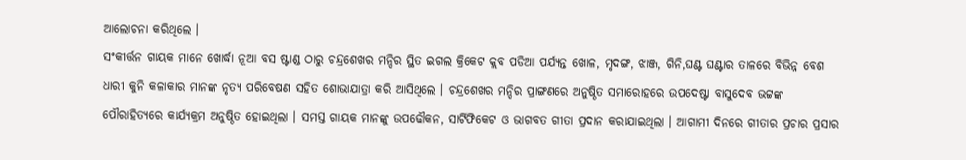ଆଲୋଚନା କରିଥିଲେ ।
ସଂକୀର୍ତ୍ତନ ଗାୟକ ମାନେ ଖୋର୍ଦ୍ଧା ନୂଆ ବସ ଷ୍ଟାଣ୍ଡ ଠାରୁ ଚନ୍ଦ୍ରଶେଖର ମନ୍ଦିର ସ୍ଥିତ ଇଗଲ କ୍ରିକେଟ କ୍ଲବ ପଡିଆ ପର୍ଯ୍ୟନ୍ତ ଖୋଳ, ମୃଦଙ୍ଗ, ଝାଞ୍ଜ, ଗିନି,ଘଣ୍ଟ ଘଣ୍ଟାର ତାଳରେ ବିଭିନ୍ନ ବେଶ ଧାରୀ କୁନି କଳାକାର ମାନଙ୍କ ନୃତ୍ୟ ପରିବେଷଣ ସହିତ ଶୋଭାଯାତ୍ରା କରି ଆସିଥିଲେ । ଚନ୍ଦ୍ରଶେଖର ମନ୍ଦିର ପ୍ରାଙ୍ଗଣରେ ଅନୁଷ୍ଠିତ ସମାରୋହରେ ଉପଦେଷ୍ଟା ବାସୁଦେବ ଭଟ୍ଟଙ୍କ ପୌରାହିତ୍ୟରେ କାର୍ଯ୍ୟକ୍ରମ ଅନୁଷ୍ଠିତ ହୋଇଥିଲା । ସମସ୍ତ ଗାୟକ ମାନଙ୍କୁ ଉପଢୌକନ, ସାର୍ଟିଫିକେଟ ଓ ଭାଗବତ ଗୀତା ପ୍ରଦାନ କରାଯାଇଥିଲା । ଆଗାମୀ ଦିନରେ ଗୀତାର ପ୍ରଚାର ପ୍ରସାର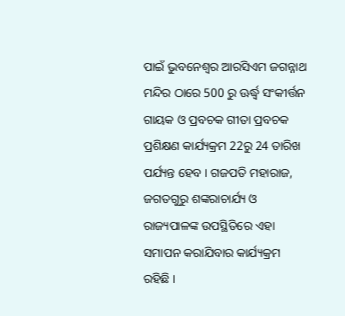ପାଇଁ ଭୁବନେଶ୍ୱର ଆରସିଏମ ଜଗନ୍ନାଥ ମନ୍ଦିର ଠାରେ 500 ରୁ ଊର୍ଦ୍ଧ୍ବ ସଂକୀର୍ତ୍ତନ ଗାୟକ ଓ ପ୍ରବଚକ ଗୀତା ପ୍ରବଚକ ପ୍ରଶିକ୍ଷଣ କାର୍ଯ୍ୟକ୍ରମ 22ରୁ 24 ତାରିଖ ପର୍ଯ୍ୟନ୍ତ ହେବ । ଗଜପତି ମହାରାଜ, ଜଗତଗୁରୁ ଶଙ୍କରାଚାର୍ଯ୍ୟ ଓ ରାଜ୍ୟପାଳଙ୍କ ଉପସ୍ଥିତିରେ ଏହା ସମାପନ କରାଯିବାର କାର୍ଯ୍ୟକ୍ରମ ରହିଛି ।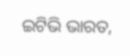ଇଟିଭି ଭାରତ,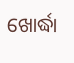ଖୋର୍ଦ୍ଧା